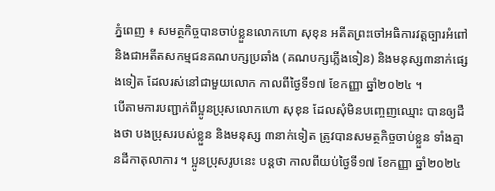ភ្នំពេញ ៖ សមត្ថកិច្ចបានចាប់ខ្លួនលោកហោ សុខុន អតីតព្រះចៅអធិការវត្តច្បារអំពៅ និងជាអតីតសកម្មជនគណបក្សប្រឆាំង (គណបក្សភ្លើងទៀន) និងមនុស្ស៣នាក់ផ្សេងទៀត ដែលរស់នៅជាមួយលោក កាលពីថ្ងៃទី១៧ ខែកញ្ញា ឆ្នាំ២០២៤ ។
បើតាមការបញ្ជាក់ពីប្អូនប្រុសលោកហោ សុខុន ដែលសុំមិនបញ្ចេញឈ្មោះ បានឲ្យដឺងថា បងប្រុសរបស់ខ្លួន និងមនុស្ស ៣នាក់ទៀត ត្រូវបានសមត្ថកិច្ចចាប់ខ្លួន ទាំងគ្មានដីកាតុលាការ ។ ប្អូនប្រុសរូបនេះ បន្តថា កាលពីយប់ថ្ងៃទី១៧ ខែកញ្ញា ឆ្នាំ២០២៤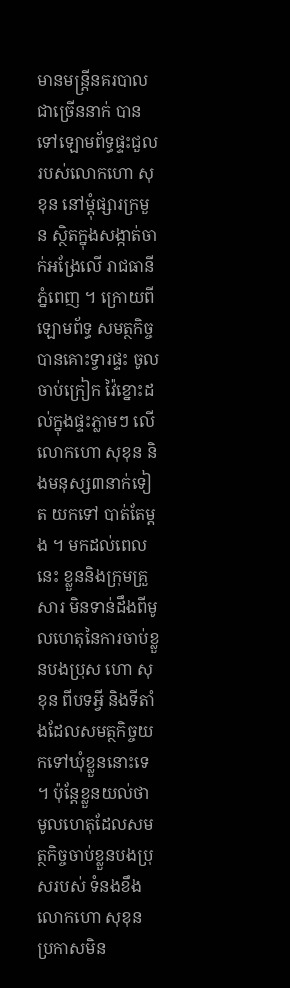មានមន្រ្តីនគរបាលជាច្រើននាក់ បានទៅឡោមព័ទ្ធផ្ទះជួលរបស់លោកហោ សុខុន នៅម្ដុំផ្សារក្រមួន ស្ថិតក្នុងសង្កាត់ចាក់អង្រែលើ រាជធានីភ្នំពេញ ។ ក្រោយពីឡោមព័ទ្ធ សមត្ថកិច្ចបានគោះទ្វារផ្ទះ ចូលចាប់ក្រៀក វ៉ៃខ្នោះដល់ក្នុងផ្ទះភ្លាមៗ លើលោកហោ សុខុន និងមនុស្ស៣នាក់ទៀត យកទៅ បាត់តែម្ដង ។ មកដល់ពេលនេះ ខ្លួននិងក្រុមគ្រួសារ មិនទាន់ដឹងពីមូលហេតុនៃការចាប់ខ្លួនបងប្រុស ហោ សុខុន ពីបទអ្វី និងទីតាំងដែលសមត្ថកិច្ចយកទៅឃុំខ្លួននោះទេ ។ ប៉ុន្តែខ្លួនយល់ថា មូលហេតុដែលសមត្ថកិច្ចចាប់ខ្លួនបងប្រុសរបស់ ទំនងខឹងលោកហោ សុខុន ប្រកាសមិន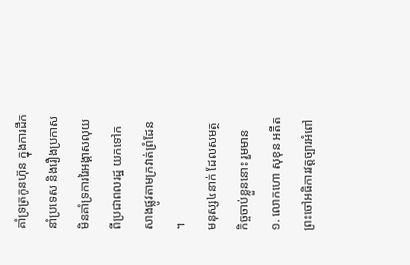គាំទ្រត្រកូនហ៊ុន ក្នុងការដឹកនាំប្រទេស និងរឿងប្រកាសមិនគាំទ្រការរៃអង្គាសលុយពីប្រជាពលរដ្ឋ យកទៅកសាងផ្លូវតាមក្រវាត់ព្រំដែន ។
មនុស្ស៤នាក់ ដែលសមត្ថកិច្ចចាប់ខ្លួននោះ រួមមាន ១. លោកហោ សុខុន អតីតព្រះចៅអធិការវត្តច្បារអំពៅ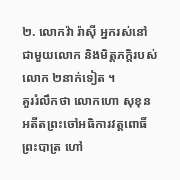២. លោកវ៉ា រ៉ាស៊ី អ្នករស់នៅជាមួយលោក និងមិត្តភក្ដិរបស់លោក ២នាក់ទៀត ។
គួររំលឹកថា លោកហោ សុខុន អតីតព្រះចៅអធិការវត្តពោធិ៍ព្រះបាត្រ ហៅ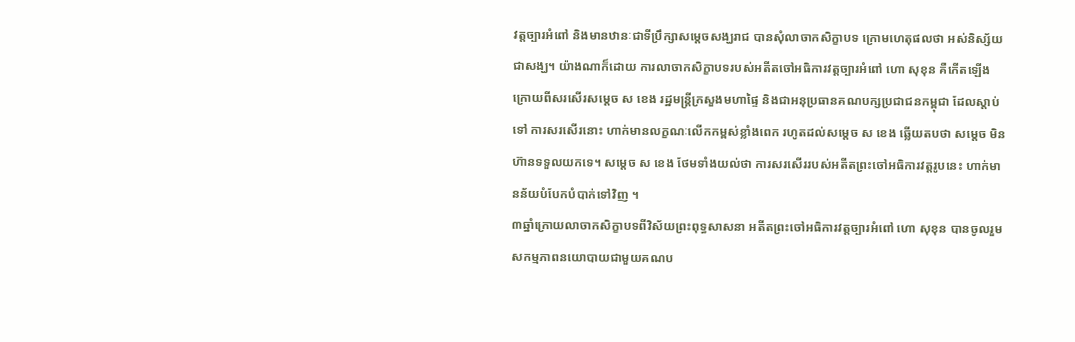វត្តច្បារអំពៅ និងមានឋានៈជាទីប្រឹក្សាសម្តេចសង្ឃរាជ បានសុំលាចាកសិក្ខាបទ ក្រោមហេតុផលថា អស់និស្ស័យជាសង្ឃ។ យ៉ាងណាក៏ដោយ ការលាចាកសិក្ខាបទរបស់អតីតចៅអធិការវត្តច្បារអំពៅ ហោ សុខុន គឺកើតឡើងក្រោយពីសរសើរសម្តេច ស ខេង រដ្ឋមន្រ្តីក្រសួងមហាផ្ទៃ និងជាអនុប្រធានគណបក្សប្រជាជនកម្ពុជា ដែលស្តាប់ទៅ ការសរសើរនោះ ហាក់មានលក្ខណៈលើកកម្ពស់ខ្លាំងពេក រហូតដល់សម្តេច ស ខេង ឆ្លើយតបថា សម្តេច មិនហ៊ានទទួលយកទេ។ សម្តេច ស ខេង ថែមទាំងយល់ថា ការសរសើររបស់អតីតព្រះចៅអធិការវត្តរូបនេះ ហាក់មានន័យបំបែកបំបាក់ទៅវិញ ។
៣ឆ្នាំក្រោយលាចាកសិក្ខាបទពីវិស័យព្រះពុទ្ធសាសនា អតីតព្រះចៅអធិការវត្តច្បារអំពៅ ហោ សុខុន បានចូលរួមសកម្មភាពនយោបាយជាមួយគណប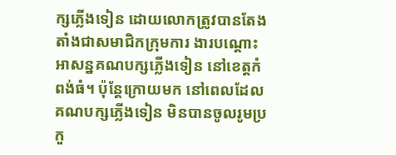ក្សភ្លើងទៀន ដោយលោកត្រូវបានតែងតាំងជាសមាជិកក្រុមការ ងារបណ្ដោះអាសន្នគណបក្សភ្លើងទៀន នៅខេត្តកំពង់ធំ។ ប៉ុន្តែក្រោយមក នៅពេលដែលគណបក្សភ្លើងទៀន មិនបានចូលរូមប្រកួ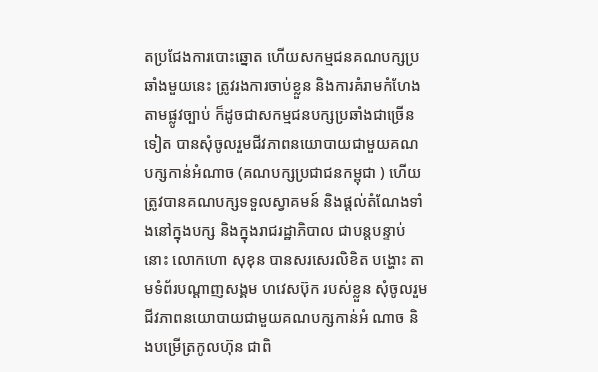តប្រជែងការបោះឆ្នោត ហើយសកម្មជនគណបក្សប្រឆាំងមួយនេះ ត្រូវរងការចាប់ខ្លួន និងការគំរាមកំហែងតាមផ្លូវច្បាប់ ក៏ដូចជាសកម្មជនបក្សប្រឆាំងជាច្រើនទៀត បានសុំចូលរួមជីវភាពនយោបាយជាមួយគណបក្សកាន់អំណាច (គណបក្សប្រជាជនកម្ពុជា ) ហើយត្រូវបានគណបក្សទទួលស្វាគមន៍ និងផ្ដល់តំណែងទាំងនៅក្នុងបក្ស និងក្នុងរាជរដ្ឋាភិបាល ជាបន្តបន្ទាប់នោះ លោកហោ សុខុន បានសរសេរលិខិត បង្ហោះ តាមទំព័របណ្តាញសង្គម ហវេសប៊ុក របស់ខ្លួន សុំចូលរួមជីវភាពនយោបាយជាមួយគណបក្សកាន់អំ ណាច និងបម្រើត្រកូលហ៊ុន ជាពិ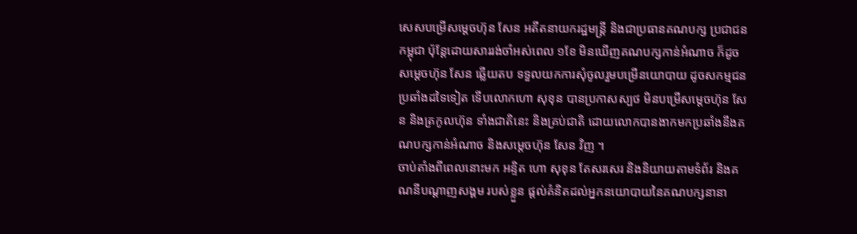សេសបម្រើសម្ដេចហ៊ុន សែន អតីតនាយករដ្ឋមន្រ្តី និងជាប្រធានគណបក្ស ប្រជាជនកម្ពុជា ប៉ុន្តែដោយសាររង់ចាំអស់ពេល ១ខែ មិនឃើញគណបក្សកាន់អំណាច ក៏ដូចសម្ដេចហ៊ុន សែន ឆ្លើយតប ទទួលយកការសុំចូលរួមបម្រើនយោបាយ ដូចសកម្មជនប្រឆាំងដទៃទៀត ទើបលោកហោ សុខុន បានប្រកាសស្បថ មិនបម្រើសម្តេចហ៊ុន សែន និងត្រកូលហ៊ុន ទាំងជាតិនេះ និងគ្រប់ជាតិ ដោយលោកបានងាកមកប្រឆាំងនឹងគណបក្សកាន់អំណាច និងសម្ដេចហ៊ុន សែន វិញ ។
ចាប់តាំងពីពេលនោះមក អន្ទិត ហោ សុខុន តែសរសេរ និងនិយាយតាមទំព័រ និងគណនីបណ្តាញសង្គម របស់ខ្លួន ផ្តល់គំនិតដល់អ្នកនយោបាយនៃគណបក្សនានា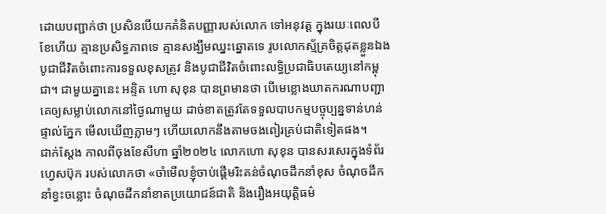ដោយបញ្ជាក់ថា ប្រសិនបើយកគំនិតបញ្ញារបស់លោក ទៅអនុវត្ត ក្នុងរយៈពេលបីខែហើយ គ្មានប្រសិទ្ធភាពទេ គ្មានសង្ឃឹមឈ្នះឆ្នោតទេ រូបលោកស្ម័គ្រចិត្តដុតខ្លួនឯង បូជាជីវិតចំពោះការទទួលខុសត្រូវ និងបូជាជីវិតចំពោះលទ្ធិប្រជាធិបតេយ្យនៅកម្ពុជា។ ជាមួយគ្នានេះ អន្ទិត ហោ សុខុន បានព្រមានថា បើមេខ្លោងឃាតករណាបញ្ជាគេឲ្យសម្លាប់លោកនៅថ្ងៃណាមួយ ដាច់ខាតត្រូវតែទទួលបាបកម្មបច្ចុប្បន្នទាន់ហន់ផ្ទាល់ភ្នែក មើលឃើញភ្លាមៗ ហើយលោកនឹងតាមចងពៀរគ្រប់ជាតិទៀតផង។
ជាក់ស្តែង កាលពីចុងខែសីហា ឆ្នាំ២០២៤ លោកហោ សុខុន បានសរសេរក្នុងទំព័រហ្វេសប៊ុក របស់លោកថា «ចាំមើលខ្ញុំចាប់ផ្តើមរិះគន់ចំណុចដឹកនាំខុស ចំណុចដឹកនាំខ្វះចន្លោះ ចំណុចដឹកនាំខាតប្រយោជន៍ជាតិ និងរឿងអយុត្តិធម៌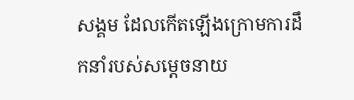សង្គម ដែលកើតឡើងក្រោមការដឹកនាំរបស់សម្តេចនាយ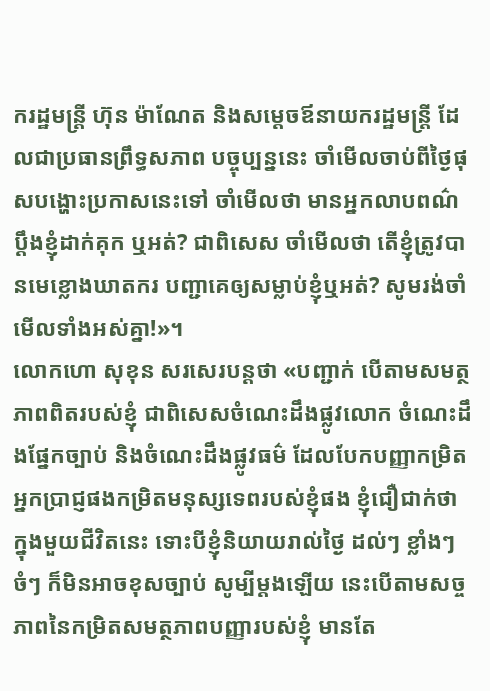ករដ្ឋមន្ត្រី ហ៊ុន ម៉ាណែត និងសម្តេចឪនាយករដ្ឋមន្ត្រី ដែលជាប្រធានព្រឹទ្ធសភាព បច្ចុប្បន្ននេះ ចាំមើលចាប់ពីថ្ងៃផុសបង្ហោះប្រកាសនេះទៅ ចាំមើលថា មានអ្នកលាបពណ៌ ប្តឹងខ្ញុំដាក់គុក ឬអត់? ជាពិសេស ចាំមើលថា តើខ្ញុំត្រូវបានមេខ្លោងឃាតករ បញ្ជាគេឲ្យសម្លាប់ខ្ញុំឬអត់? សូមរង់ចាំមើលទាំងអស់គ្នា!»។
លោកហោ សុខុន សរសេរបន្តថា «បញ្ជាក់ បើតាមសមត្ថភាពពិតរបស់ខ្ញុំ ជាពិសេសចំណេះដឹងផ្លូវលោក ចំណេះដឹងផ្នែកច្បាប់ និងចំណេះដឹងផ្លូវធម៌ ដែលបែកបញ្ញាកម្រិតអ្នកប្រាជ្ញផងកម្រិតមនុស្សទេពរបស់ខ្ញុំផង ខ្ញុំជឿជាក់ថា ក្នុងមួយជីវិតនេះ ទោះបីខ្ញុំនិយាយរាល់ថ្ងៃ ដល់ៗ ខ្លាំងៗ ចំៗ ក៏មិនអាចខុសច្បាប់ សូម្បីម្តងឡើយ នេះបើតាមសច្ចភាពនៃកម្រិតសមត្ថភាពបញ្ញារបស់ខ្ញុំ មានតែ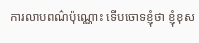ការលាបពណ៌ប៉ុណ្ណោះ ទើបចោទខ្ញុំថា ខ្ញុំខុស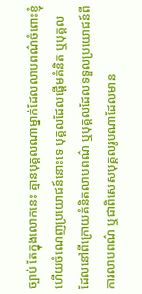ច្បាប់ តែក្នុងលោកនេះ គ្មានបុគ្គលណាម្នាក់ដែលលាបពណ៌ចំពោះខ្ញុំ ហើយចំណេញប្រយោជន៍នោះទេ បុគ្គលដែលផ្តើមគំនិត ឬបុគ្គលដែលនៅពីក្រោយគំនិតលាបពណ៌ ឬបុគ្គលដែលទទួលប្រយោជន៍ពីការលាបពណ៌ ឬជាពិសេសបុគ្គលរូបណាដែលមាន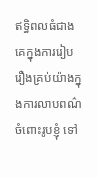ឥទ្ធិពលធំជាងគេក្នុងការរៀបរឿងគ្រប់យ៉ាងក្នុងការលាបពណ៌ចំពោះរូបខ្ញុំ ទៅ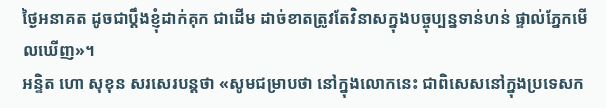ថ្ងៃអនាគត ដូចជាប្តឹងខ្ញុំដាក់គុក ជាដើម ដាច់ខាតត្រូវតែវិនាសក្នុងបច្ចុប្បន្នទាន់ហន់ ផ្ទាល់ភ្នែកមើលឃើញ»។
អន្ទិត ហោ សុខុន សរសេរបន្តថា «សូមជម្រាបថា នៅក្នុងលោកនេះ ជាពិសេសនៅក្នុងប្រទេសក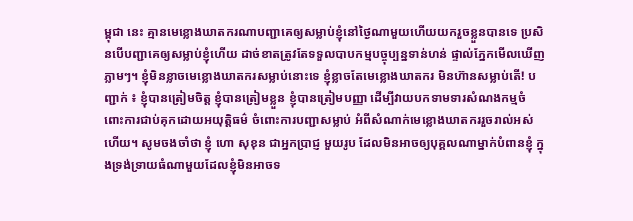ម្ពុជា នេះ គ្មានមេខ្លោងឃាតករណាបញ្ជាគេឲ្យសម្លាប់ខ្ញុំនៅថ្ងៃណាមួយហើយយករួចខ្លួនបានទេ ប្រសិនបើបញ្ជាគេឲ្យសម្លាប់ខ្ញុំហើយ ដាច់ខាតត្រូវតែទទួលបាបកម្មបច្ចុប្បន្នទាន់ហន់ ផ្ទាល់ភ្នែកមើលឃើញភ្លាមៗ។ ខ្ញុំមិនខ្លាចមេខ្លោងឃាតករសម្លាប់នោះទេ ខ្ញុំខ្លាចតែមេខ្លោងឃាតករ មិនហ៊ានសម្លាប់តើ! បញ្ជាក់ ៖ ខ្ញុំបានត្រៀមចិត្ត ខ្ញុំបានត្រៀមខ្លួន ខ្ញុំបានត្រៀមបញ្ញា ដើម្បីវាយបកទាមទារសំណងកម្មចំពោះការជាប់គុកដោយអយុត្តិធម៌ ចំពោះការបញ្ជាសម្លាប់ អំពីសំណាក់មេខ្លោងឃាតកររួចរាល់អស់ហើយ។ សូមចងចាំថា ខ្ញុំ ហោ សុខុន ជាអ្នកប្រាជ្ញ មួយរូប ដែលមិនអាចឲ្យបុគ្គលណាម្នាក់បំពានខ្ញុំ ក្នុងទ្រង់ទ្រាយធំណាមួយដែលខ្ញុំមិនអាចទ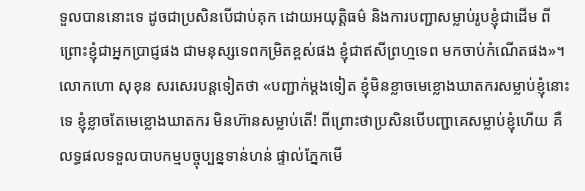ទួលបាននោះទេ ដូចជាប្រសិនបើជាប់គុក ដោយអយុត្តិធម៌ និងការបញ្ជាសម្លាប់រូបខ្ញុំជាដើម ពីព្រោះខ្ញុំជាអ្នកប្រាជ្ញផង ជាមនុស្សទេពកម្រិតខ្ពស់ផង ខ្ញុំជាឥសីព្រហ្មទេព មកចាប់កំណើតផង»។
លោកហោ សុខុន សរសេរបន្តទៀតថា «បញ្ជាក់ម្តងទៀត ខ្ញុំមិនខ្លាចមេខ្លោងឃាតករសម្លាប់ខ្ញុំនោះទេ ខ្ញុំខ្លាចតែមេខ្លោងឃាតករ មិនហ៊ានសម្លាប់តើ! ពីព្រោះថាប្រសិនបើបញ្ជាគេសម្លាប់ខ្ញុំហើយ គឺលទ្ធផលទទួលបាបកម្មបច្ចុប្បន្នទាន់ហន់ ផ្ទាល់ភ្នែកមើ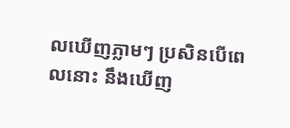លឃើញភ្លាមៗ ប្រសិនបើពេលនោះ នឹងឃើញ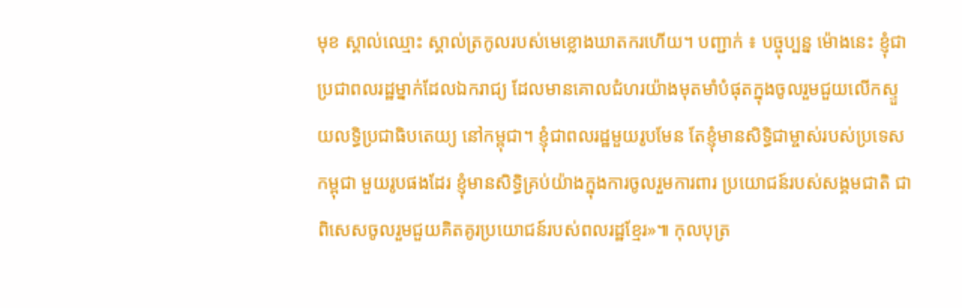មុខ ស្គាល់ឈ្មោះ ស្គាល់ត្រកូលរបស់មេខ្លោងឃាតករហើយ។ បញ្ជាក់ ៖ បច្ចុប្បន្ន ម៉ោងនេះ ខ្ញុំជាប្រជាពលរដ្ឋម្នាក់ដែលឯករាជ្យ ដែលមានគោលជំហរយ៉ាងមុតមាំបំផុតក្នុងចូលរួមជួយលើកស្ទួយលទ្ធិប្រជាធិបតេយ្យ នៅកម្ពុជា។ ខ្ញុំជាពលរដ្ឋមួយរូបមែន តែខ្ញុំមានសិទ្ធិជាម្ចាស់របស់ប្រទេសកម្ពុជា មួយរូបផងដែរ ខ្ញុំមានសិទ្ធិគ្រប់យ៉ាងក្នុងការចូលរួមការពារ ប្រយោជន៍របស់សង្គមជាតិ ជាពិសេសចូលរួមជួយគិតគូរប្រយោជន៍របស់ពលរដ្ឋខ្មែរ»៕ កុលបុត្រ